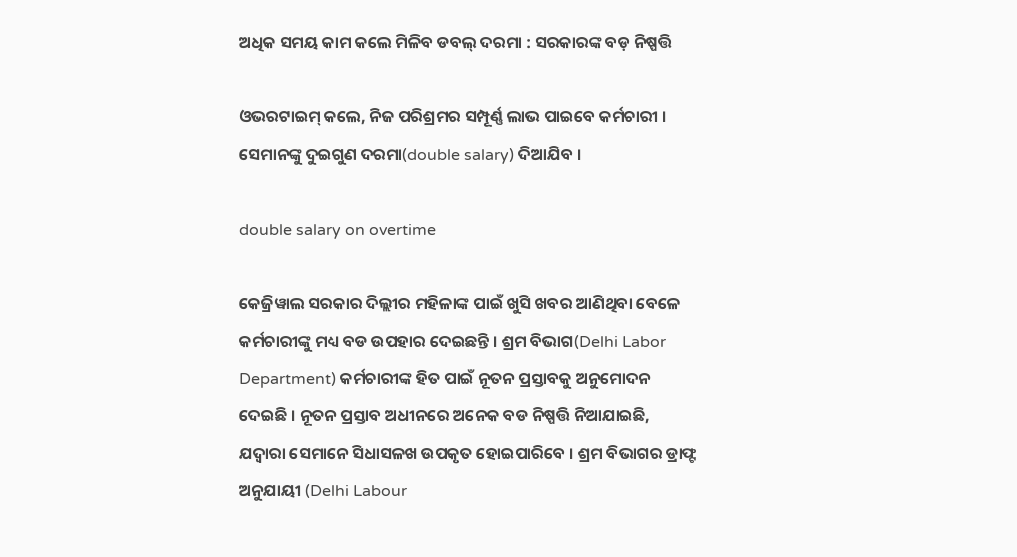ଅଧିକ ସମୟ କାମ କଲେ ମିଳିବ ଡବଲ୍‌ ଦରମା : ସରକାରଙ୍କ ବଡ଼ ନିଷ୍ପତ୍ତି

ଓଭରଟାଇମ୍ କଲେ, ନିଜ ପରିଶ୍ରମର ସମ୍ପୂର୍ଣ୍ଣ ଲାଭ ପାଇବେ କର୍ମଚାରୀ । ସେମାନଙ୍କୁ ଦୁଇଗୁଣ ଦରମା(double salary) ଦିଆଯିବ ।

double salary on overtime

କେଜ୍ରିୱାଲ ସରକାର ଦିଲ୍ଲୀର ମହିଳାଙ୍କ ପାଇଁ ଖୁସି ଖବର ଆଣିଥିବା ବେଳେ କର୍ମଚାରୀଙ୍କୁ ମଧ୍ୟ ବଡ ଉପହାର ଦେଇଛନ୍ତି । ଶ୍ରମ ବିଭାଗ(Delhi Labor Department) କର୍ମଚାରୀଙ୍କ ହିତ ପାଇଁ ନୂତନ ପ୍ରସ୍ତାବକୁ ଅନୁମୋଦନ ଦେଇଛି । ନୂତନ ପ୍ରସ୍ତାବ ଅଧୀନରେ ଅନେକ ବଡ ନିଷ୍ପତ୍ତି ନିଆଯାଇଛି, ଯଦ୍ୱାରା ସେମାନେ ସିଧାସଳଖ ଉପକୃତ ହୋଇପାରିବେ । ଶ୍ରମ ବିଭାଗର ଡ୍ରାଫ୍ଟ ଅନୁଯାୟୀ (Delhi Labour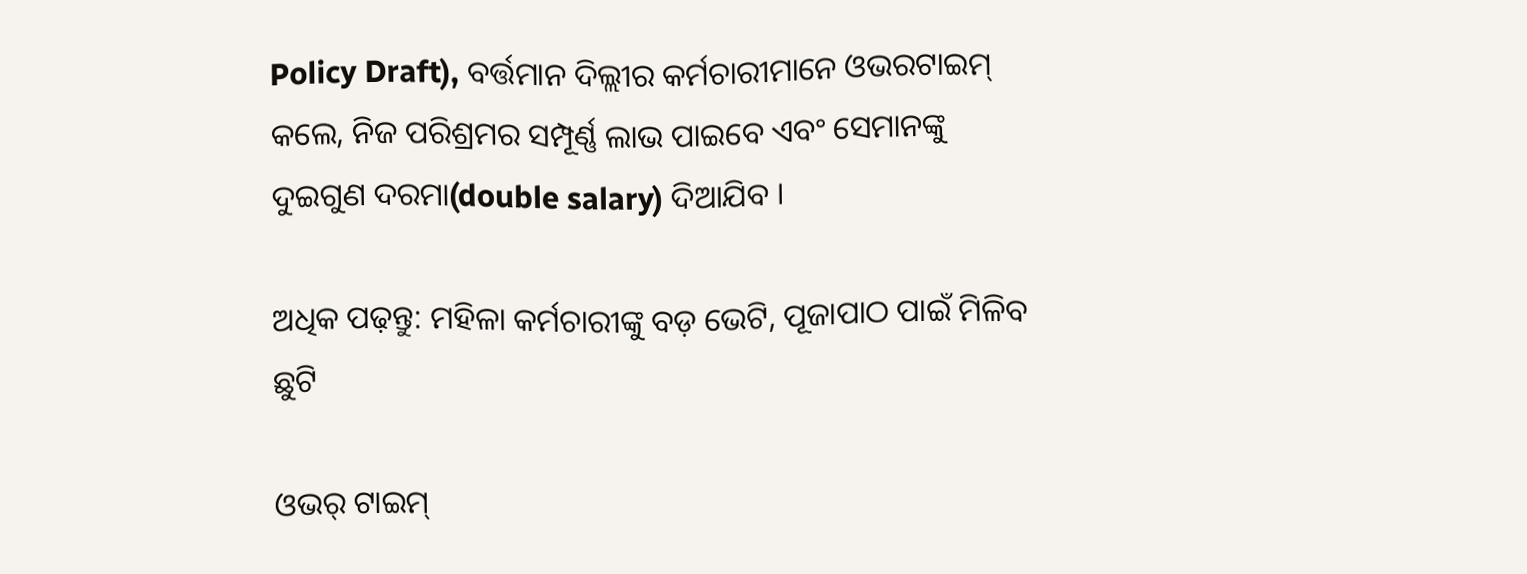Policy Draft), ବର୍ତ୍ତମାନ ଦିଲ୍ଲୀର କର୍ମଚାରୀମାନେ ଓଭରଟାଇମ୍ କଲେ, ନିଜ ପରିଶ୍ରମର ସମ୍ପୂର୍ଣ୍ଣ ଲାଭ ପାଇବେ ଏବଂ ସେମାନଙ୍କୁ ଦୁଇଗୁଣ ଦରମା(double salary) ଦିଆଯିବ ।

ଅଧିକ ପଢ଼ନ୍ତୁ: ମହିଳା କର୍ମଚାରୀଙ୍କୁ ବଡ଼ ଭେଟି, ପୂଜାପାଠ ପାଇଁ ମିଳିବ ଛୁଟି

ଓଭର୍‌ ଟାଇମ୍‌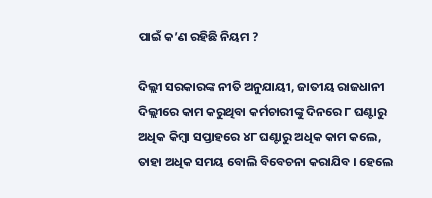ପାଇଁ କ’ଣ ରହିଛି ନିୟମ ?

ଦିଲ୍ଲୀ ସରକାରଙ୍କ ନୀତି ଅନୁଯାୟୀ, ଜାତୀୟ ରାଜଧାନୀ ଦିଲ୍ଲୀରେ କାମ କରୁଥିବା କର୍ମଚାରୀଙ୍କୁ ଦିନରେ ୮ ଘଣ୍ଟାରୁ ଅଧିକ କିମ୍ବା ସପ୍ତାହରେ ୪୮ ଘଣ୍ଟାରୁ ଅଧିକ କାମ କଲେ, ତାହା ଅଧିକ ସମୟ ବୋଲି ବିବେଚନା କରାଯିବ । ହେଲେ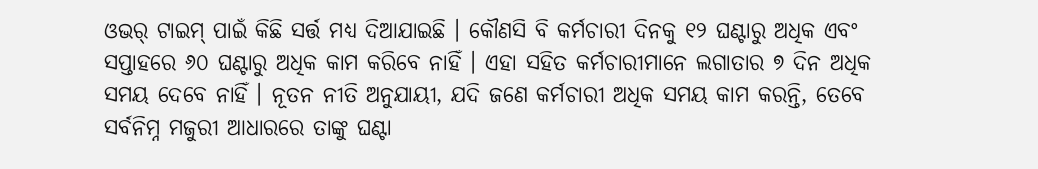ଓଭର୍ ଟାଇମ୍‌ ପାଇଁ କିଛି ସର୍ତ୍ତ ମଧ୍ୟ ଦିଆଯାଇଛି । କୌଣସି ବି କର୍ମଚାରୀ ଦିନକୁ ୧୨ ଘଣ୍ଟାରୁ ଅଧିକ ଏବଂ ସପ୍ତାହରେ ୬୦ ଘଣ୍ଟାରୁ ଅଧିକ କାମ କରିବେ ନାହିଁ । ଏହା ସହିତ କର୍ମଚାରୀମାନେ ଲଗାତାର ୭ ଦିନ ଅଧିକ ସମୟ ଦେବେ ନାହିଁ । ନୂତନ ନୀତି ଅନୁଯାୟୀ, ଯଦି ଜଣେ କର୍ମଚାରୀ ଅଧିକ ସମୟ କାମ କରନ୍ତି, ତେବେ ସର୍ବନିମ୍ନ ମଜୁରୀ ଆଧାରରେ ତାଙ୍କୁ ଘଣ୍ଟା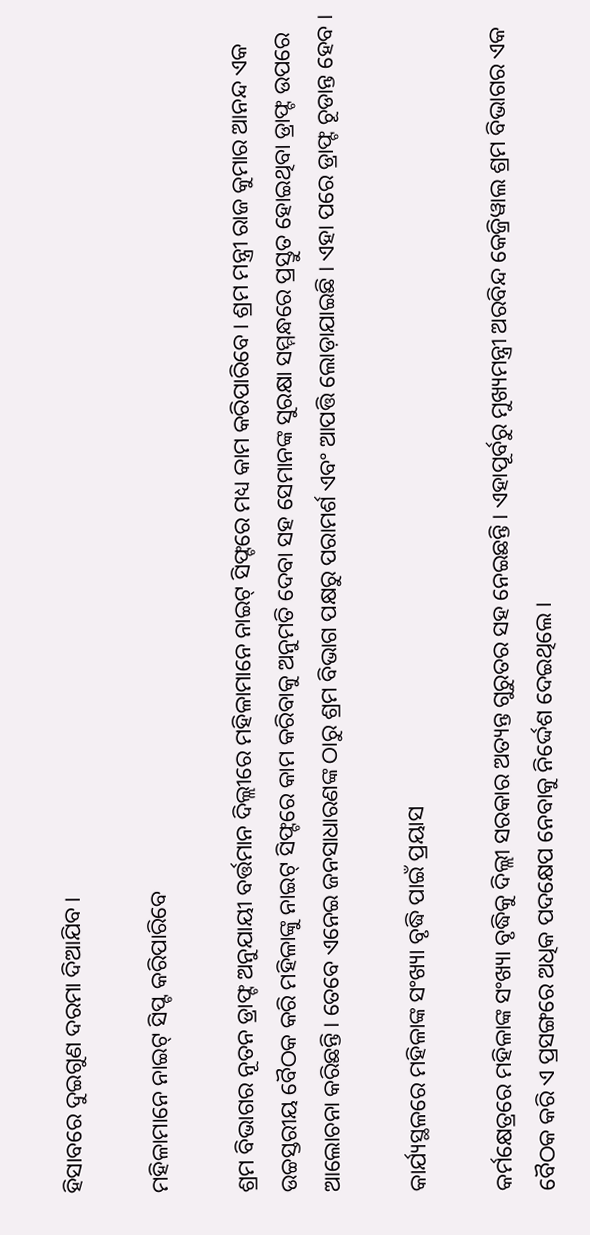ହିସାବରେ ଦୁଇଗୁଣ ଦରମା ଦିଆଯିବ ।

ମହିଳାମାନେ ନାଇଟ୍‌ ସିପ୍ଟ କରିପାରିବେ

ଶ୍ରମ ବିଭାଗର ନୂତନ ଡ୍ରାଫ୍ଟ ଅନୁଯାୟୀ ବର୍ତ୍ତମାନ ଦିଲ୍ଲୀରେ ମହିଳାମାନେ ନାଇଟ୍ ସିଫ୍ଟରେ ମଧ୍ୟ କାମ କରିପାରିବେ । ଶ୍ରମ ମନ୍ତ୍ରୀ ରାଜ କୁମାର ଆନନ୍ଦ ଏକ ଉଚ୍ଚସ୍ତରୀୟ ବୈଠକ କରି ମହିଳାଙ୍କୁ ନାଇଟ୍ ସିଫ୍ଟରେ କାମ କରିବାକୁ ଅନୁମତି ଦେବା ସହ ସେମାନଙ୍କ ସୁରକ୍ଷା ସମ୍ମନ୍ଧରେ ପ୍ରସ୍ତୁତ ହୋଇଥିବା ଡ୍ରାଫ୍ଟ ଉପରେ ଆଲୋଚନା କରିଛନ୍ତି । ତେବେ ଏନେଇ ଜନସାଧାରଣଙ୍କ ଠାରୁ ଶ୍ରମ ବିଭାଗ ପକ୍ଷରୁ ପରାମର୍ଶ ଏବଂ ଆପତ୍ତି ଲୋଡ଼ାଯାଇଛି । ଏହା ପରେ ଡ୍ରାଫ୍ଟ ଚୂଡାନ୍ତ ହେବ ।

କାର୍ଯ୍ୟସ୍ଥଳରେ ମହିଳାଙ୍କ ସଂଖ୍ୟା ବୃଦ୍ଧି ପାଇଁ ପ୍ରୟାସ

କର୍ମକ୍ଷେତ୍ରରେ ମହିଳାଙ୍କ ସଂଖ୍ୟା ବୃଦ୍ଧିକୁ ଦିଲ୍ଲୀ ସରକାର ଅତ୍ୟନ୍ତ ଗୁରୁତର ସହ ନେଇଛନ୍ତି । ଏହାପୂର୍ବରୁ ମୁଖ୍ୟମନ୍ତ୍ରୀ ଅରବିନ୍ଦ କେଜ୍ରିୱାଲ ଶ୍ରମ ବିଭାଗର ଏକ ବୈଠକ କରି ଏ ପ୍ରସଙ୍ଗରେ ଅଧିକ ପଦକ୍ଷେପ ନେବାକୁ ନିର୍ଦ୍ଦେଶ ଦେଇଥିଲେ ।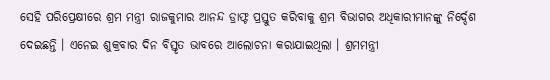ସେହି ପରିପ୍ରେକ୍ଷୀରେ ଶ୍ରମ ମନ୍ତ୍ରୀ ରାଜକୁମାର ଆନନ୍ଦ ଡ୍ରାଫ୍ଟ ପ୍ରସ୍ତୁତ କରିବାକୁ ଶ୍ରମ ବିଭାଗର ଅଧିକାରୀମାନଙ୍କୁ ନିର୍ଦ୍ଦେଶ ଦେଇଛନ୍ତି । ଏନେଇ ଶୁକ୍ରବାର ଦିନ ବିସ୍ତୃତ ଭାବରେ ଆଲୋଚନା କରାଯାଇଥିଲା । ଶ୍ରମମନ୍ତ୍ରୀ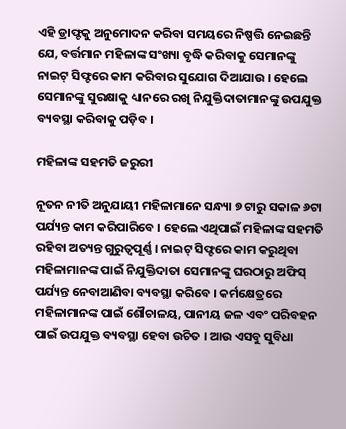ଏହି ଡ୍ରାଫ୍ଟକୁ ଅନୁମୋଦନ କରିବା ସମୟରେ ନିଷ୍ପତ୍ତି ନେଇଛନ୍ତି ଯେ, ବର୍ତ୍ତମାନ ମହିଳାଙ୍କ ସଂଖ୍ୟା ବୃଦ୍ଧି କରିବାକୁ ସେମାନଙ୍କୁ ନାଇଟ୍ ସିଫ୍ଟରେ କାମ କରିବାର ସୁଯୋଗ ଦିଆଯାଉ । ହେଲେ ସେମାନଙ୍କୁ ସୁରକ୍ଷାକୁ ଧ୍ୟାନରେ ରଖି ନିଯୁକ୍ତିଦାତାମାନଙ୍କୁ ଉପଯୁକ୍ତ ବ୍ୟବସ୍ଥା କରିବାକୁ ପଡ଼ିବ ।

ମହିଳାଙ୍କ ସହମତି ଜରୁରୀ

ନୂତନ ନୀତି ଅନୁଯାୟୀ ମହିଳାମାନେ ସନ୍ଧ୍ୟା ୭ ଟାରୁ ସକାଳ ୬ଟା ପର୍ଯ୍ୟନ୍ତ କାମ କରିପାରିବେ । ହେଲେ ଏଥିପାଇଁ ମହିଳାଙ୍କ ସହମତି ରହିବା ଅତ୍ୟନ୍ତ ଗୁରୁତ୍ୱପୂର୍ଣ୍ଣ । ନାଇଟ୍ ସିଫ୍ଟରେ କାମ କରୁଥିବା ମହିଳାମାନଙ୍କ ପାଇଁ ନିଯୁକ୍ତିଦାତା ସେମାନଙ୍କୁ ଘରଠାରୁ ଅଫିସ୍ ପର୍ଯ୍ୟନ୍ତ ନେବାଆଣିବା ବ୍ୟବସ୍ଥା କରିବେ । କର୍ମକ୍ଷେତ୍ରରେ ମହିଳାମାନଙ୍କ ପାଇଁ ଶୌଚାଳୟ, ପାନୀୟ ଜଳ ଏବଂ ପରିବହନ ପାଇଁ ଉପଯୁକ୍ତ ବ୍ୟବସ୍ଥା ହେବା ଉଚିତ । ଆଉ ଏସବୁ ସୁବିଧା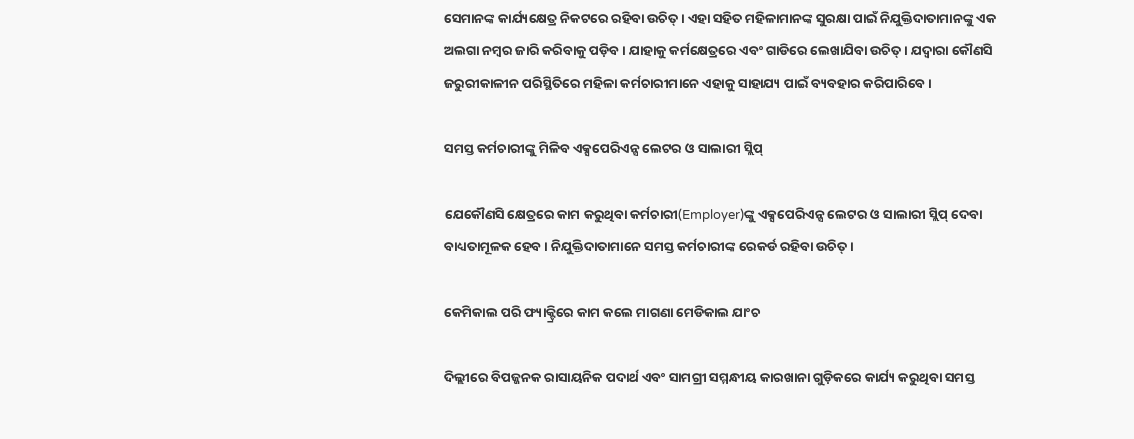ସେମାନଙ୍କ କାର୍ଯ୍ୟକ୍ଷେତ୍ର ନିକଟରେ ରହିବା ଉଚିତ୍ । ଏହା ସହିତ ମହିଳାମାନଙ୍କ ସୁରକ୍ଷା ପାଇଁ ନିଯୁକ୍ତିଦାତାମାନଙ୍କୁ ଏକ ଅଲଗା ନମ୍ବର ଜାରି କରିବାକୁ ପଡ଼ିବ । ଯାହାକୁ କର୍ମକ୍ଷେତ୍ରରେ ଏବଂ ଗାଡିରେ ଲେଖାଯିବା ଉଚିତ୍ । ଯଦ୍ୱାରା କୌଣସି ଜରୁରୀକାଳୀନ ପରିସ୍ଥିତିରେ ମହିଳା କର୍ମଚାରୀମାନେ ଏହାକୁ ସାହାଯ୍ୟ ପାଇଁ ବ୍ୟବହାର କରିପାରିବେ ।

ସମସ୍ତ କର୍ମଚାରୀଙ୍କୁ ମିଳିବ ଏକ୍ସପେରିଏନ୍ସ ଲେଟର ଓ ସାଲାରୀ ସ୍ଲିପ୍

ଯେକୌଣସି କ୍ଷେତ୍ରରେ କାମ କରୁଥିବା କର୍ମଚାରୀ(Employer)ଙ୍କୁ ଏକ୍ସପେରିଏନ୍ସ ଲେଟର ଓ ସାଲାରୀ ସ୍ଲିପ୍ ଦେବା ବାଧ୍ୟତାମୂଳକ ହେବ । ନିଯୁକ୍ତିଦାତାମାନେ ସମସ୍ତ କର୍ମଚାରୀଙ୍କ ରେକର୍ଡ ରହିବା ଉଚିତ୍ ।

କେମିକାଲ ପରି ଫ୍ୟାକ୍ଟ୍ରିରେ କାମ କଲେ ମାଗଣା ମେଡିକାଲ ଯାଂଚ

ଦିଲ୍ଲୀରେ ବିପଜ୍ଜନକ ରାସାୟନିକ ପଦାର୍ଥ ଏବଂ ସାମଗ୍ରୀ ସମ୍ମନ୍ଧୀୟ କାରଖାନା ଗୁଡ଼ିକରେ କାର୍ଯ୍ୟ କରୁଥିବା ସମସ୍ତ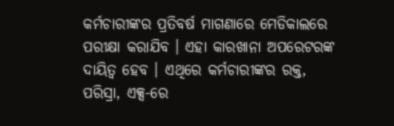କର୍ମଚାରୀଙ୍କର ପ୍ରତିବର୍ଷ ମାଗଣାରେ ମେଡିକାଲରେ ପରୀକ୍ଷା କରାଯିବ । ଏହା କାରଖାନା ଅପରେଟରଙ୍କ ଦାୟିତ୍ୱ ହେବ । ଏଥିରେ କର୍ମଚାରୀଙ୍କର ରକ୍ତ, ପରିସ୍ରା, ଏକ୍ସ-ରେ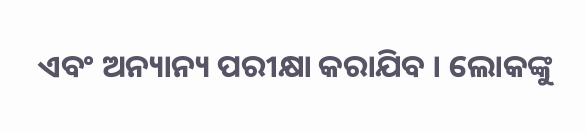ଏବଂ ଅନ୍ୟାନ୍ୟ ପରୀକ୍ଷା କରାଯିବ । ଲୋକଙ୍କୁ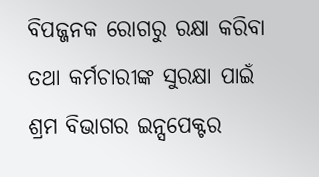ବିପଜ୍ଜନକ ରୋଗରୁ ରକ୍ଷା କରିବା ତଥା କର୍ମଚାରୀଙ୍କ ସୁରକ୍ଷା ପାଇଁ ଶ୍ରମ ବିଭାଗର ଇନ୍ସପେକ୍ଟର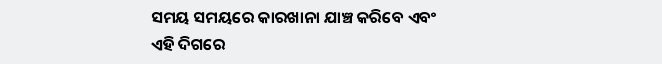ସମୟ ସମୟରେ କାରଖାନା ଯାଞ୍ଚ କରିବେ ଏବଂ ଏହି ଦିଗରେ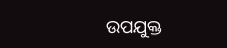ଉପଯୁକ୍ତ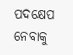ପଦକ୍ଷେପ ନେବାକୁ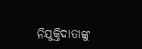ନିଯୁକ୍ତିଦାତାଙ୍କୁ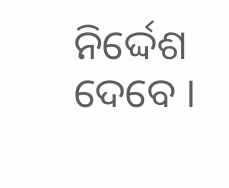ନିର୍ଦ୍ଦେଶ ଦେବେ ।